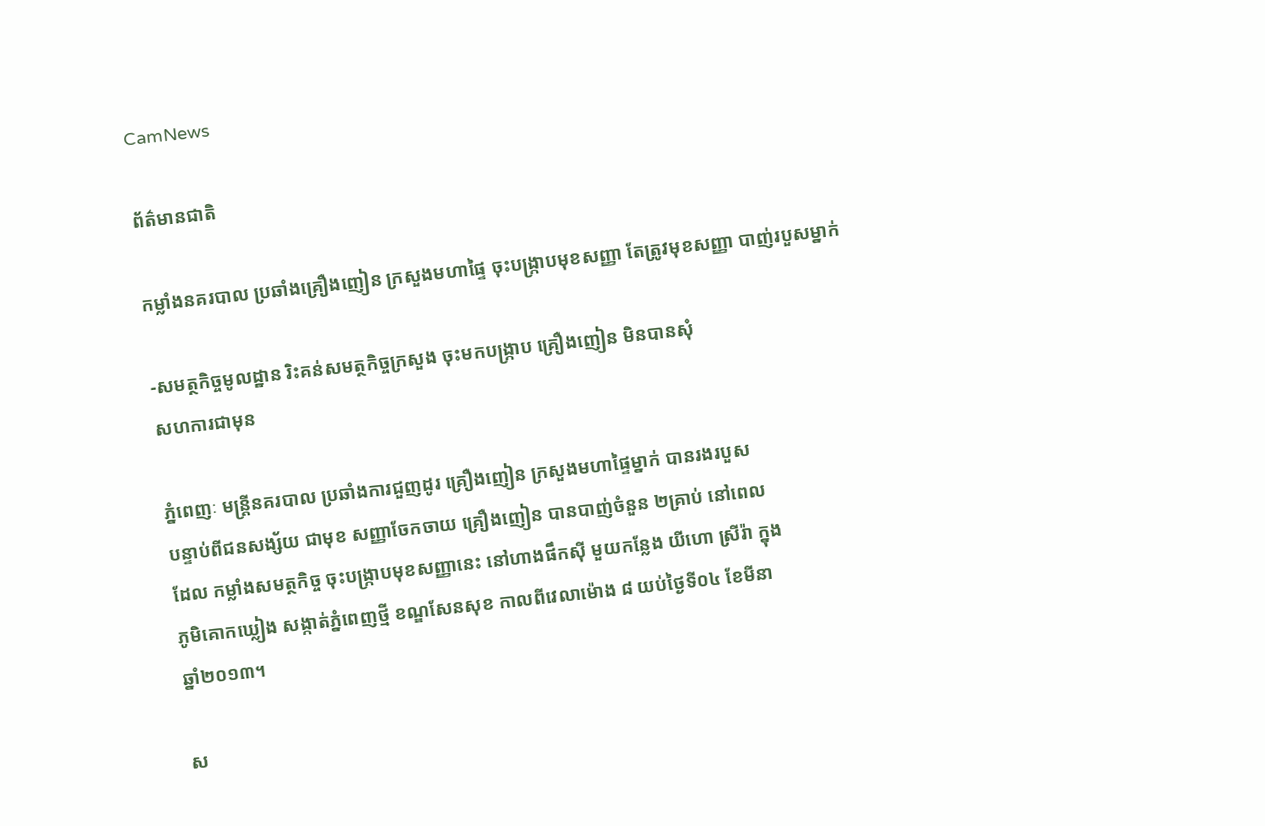CamNews

ព័ត៌មានជាតិ

កម្លាំងនគរបាល ប្រឆាំងគ្រឿងញៀន ក្រសួងមហាផ្ទៃ ចុះបង្រ្កាបមុខសញ្ញា តែត្រូវមុខសញ្ញា បាញ់របួសម្នាក់

-សមត្ថកិច្ចមូលដ្ឋាន រិះគន់សមត្ថកិច្ចក្រសួង ចុះមកបង្រ្កាប គ្រឿងញៀន មិនបានសុំ
សហការជាមុន

ភ្នំពេញៈ មន្រ្តីនគរបាល ប្រឆាំងការជួញដូរ គ្រឿងញៀន ក្រសួងមហាផ្ទៃម្នាក់ បានរងរបួស
បន្ទាប់ពីជនសង្ស័យ ជាមុខ សញ្ញាចែកចាយ គ្រឿងញៀន បានបាញ់ចំនួន ២គ្រាប់ នៅពេល
ដែល កម្លាំងសមត្ថកិច្ច ចុះបង្រ្កាបមុខសញ្ញានេះ នៅហាងផឹកស៊ី មួយកន្លែង យីហោ ស្រីរ៉ា ក្នុង
ភូមិគោកឃ្លៀង សង្កាត់ភ្នំពេញថ្មី ខណ្ឌសែនសុខ កាលពីវេលាម៉ោង ៨ យប់ថ្ងៃទី០៤ ខែមីនា
ឆ្នាំ២០១៣។

ស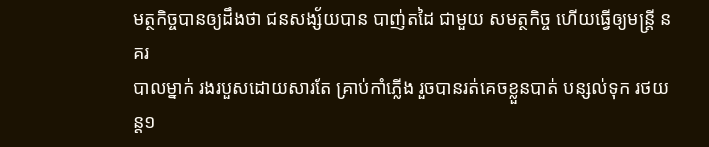មត្ថកិច្ចបានឲ្យដឹងថា ជនសង្ស័យបាន បាញ់តដៃ ជាមួយ សមត្ថកិច្ច ហើយធ្វើឲ្យមន្រ្តី នគរ
បាលម្នាក់ រងរបួសដោយសារតែ គ្រាប់កាំភ្លើង រួចបានរត់គេចខ្លួនបាត់ បន្សល់ទុក រថយន្ត១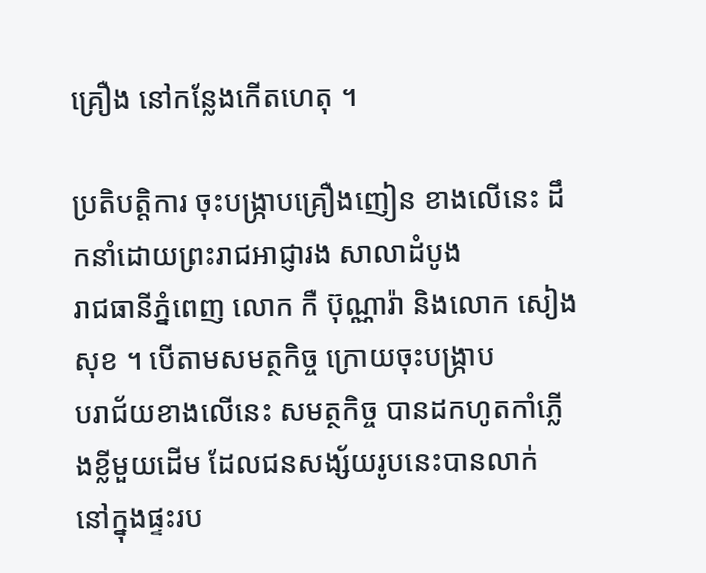គ្រឿង នៅកន្លែងកើតហេតុ ។

ប្រតិបត្តិការ ចុះបង្រ្កាបគ្រឿងញៀន ខាងលើនេះ ដឹកនាំដោយព្រះរាជអាជ្ញារង សាលាដំបូង
រាជធានីភ្នំពេញ លោក កឺ ប៊ុណ្ណារ៉ា និងលោក សៀង សុខ ។ បើតាមសមត្ថកិច្ច ក្រោយចុះបង្ក្រាប
បរាជ័យខាងលើនេះ សមត្ថកិច្ច បានដកហូតកាំភ្លើងខ្លីមួយដើម ដែលជនសង្ស័យរូបនេះបានលាក់
នៅក្នុងផ្ទះរប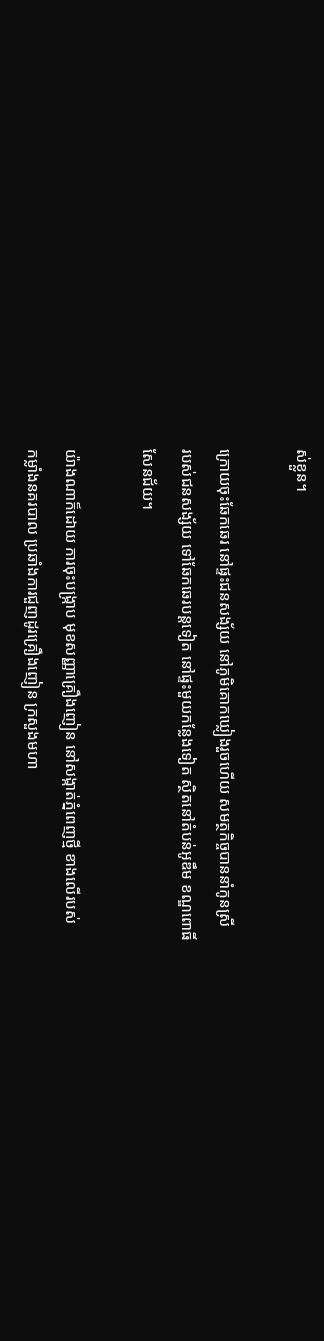ស់ខ្លួន។

ក្រោយចុះឆែកឆេរ នៅផ្ទះជនសង្ស័យ នៅភូមិគោកឃ្លៀងរួចហើយ សមត្ថកិច្ចបាននាំកូនស្រី
របស់ជនសង្ស័យ ទៅឆែកឆេរបន្តទៀត នៅផ្ទះមួយកន្លែងទៀត ស្ថិតនៅតំបន់អូឌឹម ខណ្ឌពោធិ៍
សែនជ័យ។

យ៉ាងណាក៏ដោយ ការចុះបង្ក្រាប មុខសញ្ញាគ្រឿងញៀន នៅសង្កាត់ភ្នំពេញថ្មី ខាងលើរបស់
កម្លាំងនគរបាល ប្រឆាំងការជួញដូរគ្រឿងញៀន ក្រសួងមហា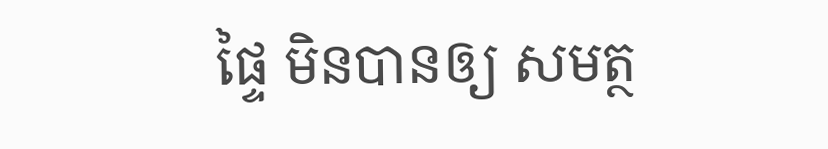ផ្ទៃ មិនបានឲ្យ សមត្ថ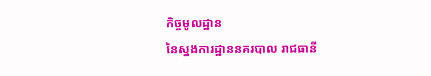កិច្ចមូលដ្ឋាន
នៃស្នងការដ្ឋាននគរបាល រាជធានី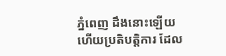ភ្នំពេញ ដឹងនោះឡើយ ហើយប្រតិបត្តិការ ដែល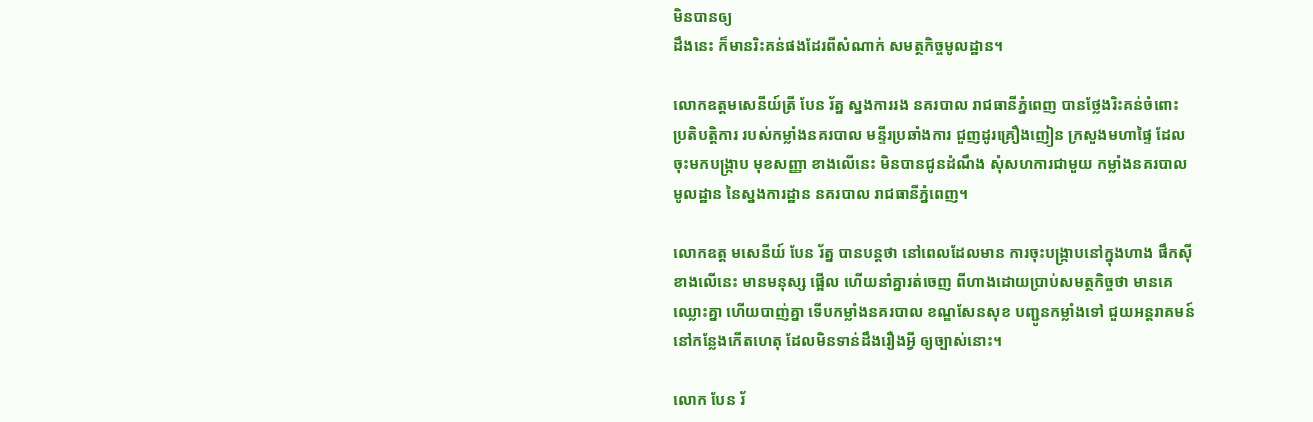មិនបានឲ្យ
ដឹងនេះ ក៏មានរិះគន់ផងដែរពីសំណាក់ សមត្ថកិច្ចមូលដ្ឋាន។

លោកឧត្តមសេនីយ៍ត្រី បែន រ័ត្ន ស្នងការរង នគរបាល រាជធានីភ្នំពេញ បានថ្លែងរិះគន់ចំពោះ
ប្រតិបត្តិការ របស់កម្លាំងនគរបាល មន្ទីរប្រឆាំងការ ជួញដូរគ្រឿងញៀន ក្រសួងមហាផ្ទៃ ដែល
ចុះមកបង្ក្រាប មុខសញ្ញា ខាងលើនេះ មិនបានជូនដំណឹង សុំសហការជាមួយ កម្លាំងនគរបាល
មូលដ្ឋាន នៃស្នងការដ្ឋាន នគរបាល រាជធានីភ្នំពេញ។

លោកឧត្ត មសេនីយ៍ បែន រ័ត្ន បានបន្តថា នៅពេលដែលមាន ការចុះបង្ក្រាបនៅក្នុងហាង ផឹកស៊ី
ខាងលើនេះ មានមនុស្ស ផ្អើល ហើយនាំគ្នារត់ចេញ ពីហាងដោយប្រាប់សមត្ថកិច្ចថា មានគេ
ឈ្លោះគ្នា ហើយបាញ់គ្នា ទើបកម្លាំងនគរបាល ខណ្ឌសែនសុខ បញ្ជូនកម្លាំងទៅ ជួយអន្តរាគមន៍
នៅកន្លែងកើតហេតុ ដែលមិនទាន់ដឹងរឿងអ្វី ឲ្យច្បាស់នោះ។

លោក បែន រ័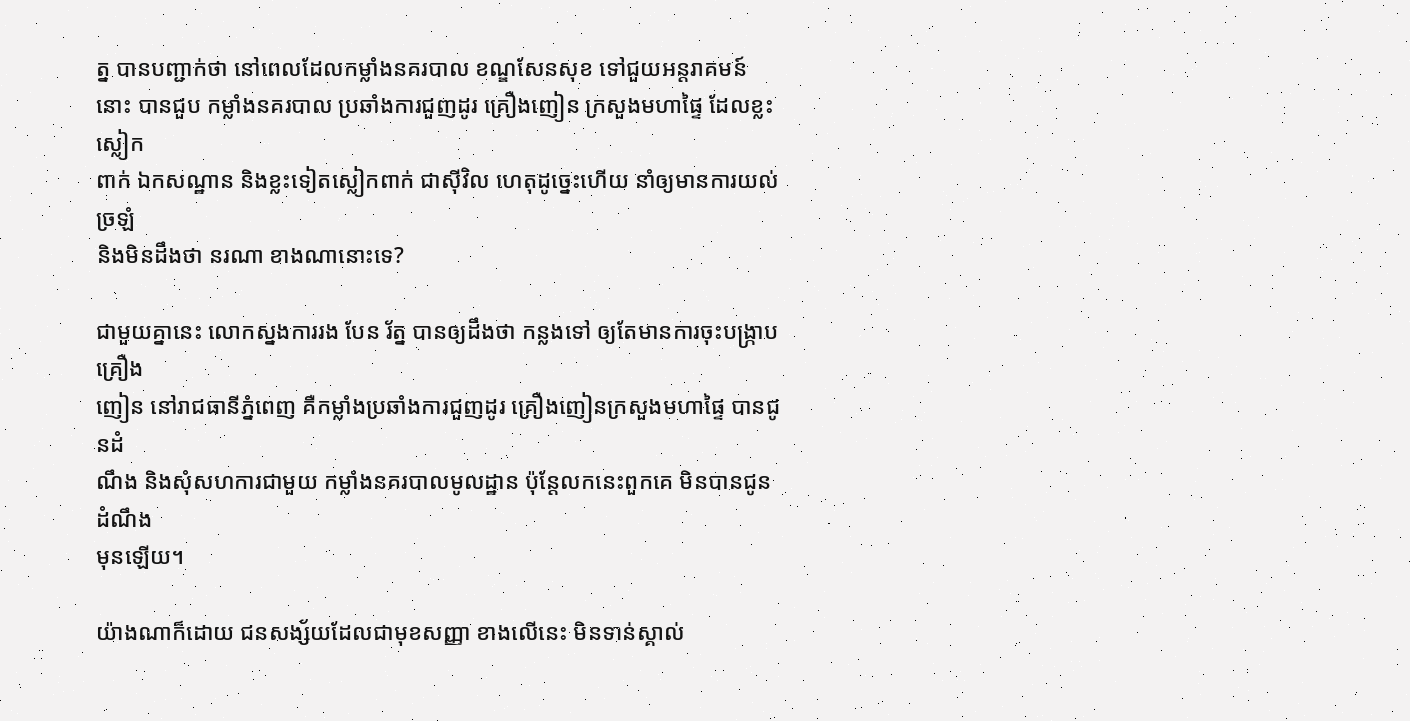ត្ន បានបញ្ជាក់ថា នៅពេលដែលកម្លាំងនគរបាល ខណ្ឌសែនសុខ ទៅជួយអន្តរាគមន៍
នោះ បានជួប កម្លាំងនគរបាល ប្រឆាំងការជួញដូរ គ្រឿងញៀន ក្រសួងមហាផ្ទៃ ដែលខ្លះស្លៀក
ពាក់ ឯកសណ្ឋាន និងខ្លះទៀតស្លៀកពាក់ ជាស៊ីវិល ហេតុដូច្នេះហើយ នាំឲ្យមានការយល់ច្រឡំ
និងមិនដឹងថា នរណា ខាងណានោះទេ?

ជាមួយគ្នានេះ លោកស្នងការរង បែន រ័ត្ន បានឲ្យដឹងថា កន្លងទៅ ឲ្យតែមានការចុះបង្ក្រាប គ្រឿង
ញៀន នៅរាជធានីភ្នំពេញ គឺកម្លាំងប្រឆាំងការជួញដូរ គ្រឿងញៀនក្រសួងមហាផ្ទៃ បានជូនដំ
ណឹង និងសុំសហការជាមួយ កម្លាំងនគរបាលមូលដ្ឋាន ប៉ុន្តែលកនេះពួកគេ មិនបានជូនដំណឹង
មុនឡើយ។

យ៉ាងណាក៏ដោយ ជនសង្ស័យដែលជាមុខសញ្ញា ខាងលើនេះ មិនទាន់ស្គាល់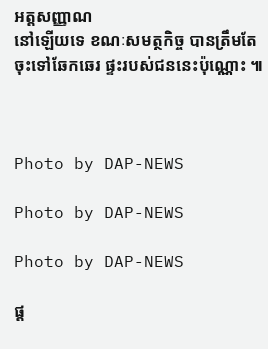អត្តសញ្ញាណ
នៅឡើយទេ ខណៈសមត្ថកិច្ច បានត្រឹមតែចុះទៅឆែកឆេរ ផ្ទះរបស់ជននេះប៉ុណ្ណោះ ៕



Photo by DAP-NEWS

Photo by DAP-NEWS

Photo by DAP-NEWS

ផ្ត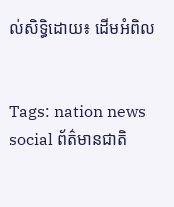ល់សិទ្ធិដោយ៖ ដើមអំពិល


Tags: nation news social ព័ត៌មានជាតិ